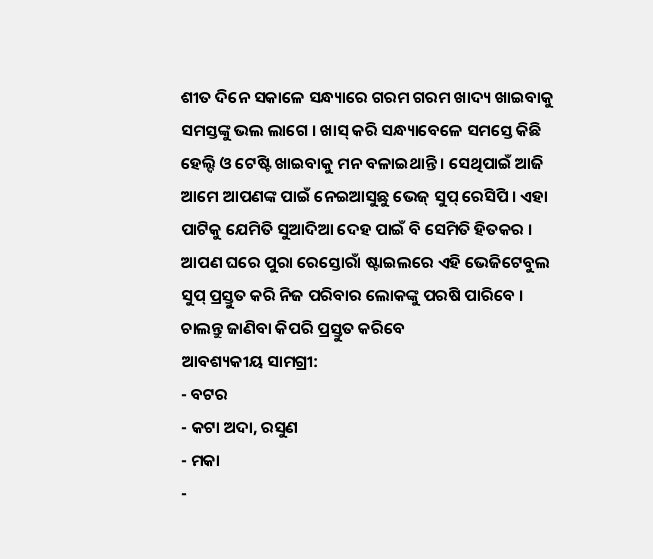ଶୀତ ଦିନେ ସକାଳେ ସନ୍ଧ୍ୟାରେ ଗରମ ଗରମ ଖାଦ୍ୟ ଖାଇବାକୁ ସମସ୍ତଙ୍କୁ ଭଲ ଲାଗେ । ଖାସ୍ କରି ସନ୍ଧ୍ୟାବେଳେ ସମସ୍ତେ କିଛି ହେଲ୍ଦି ଓ ଟେଷ୍ଟି ଖାଇବାକୁ ମନ ବଳାଇଥାନ୍ତି । ସେଥିପାଇଁ ଆଜି ଆମେ ଆପଣଙ୍କ ପାଇଁ ନେଇଆସୁଛୁ ଭେଜ୍ ସୁପ୍ ରେସିପି । ଏହା ପାଟିକୁ ଯେମିତି ସୁଆଦିଆ ଦେହ ପାଇଁ ବି ସେମିତି ହିତକର । ଆପଣ ଘରେ ପୁରା ରେସ୍ତୋରାଁ ଷ୍ଟାଇଲରେ ଏହି ଭେଜିଟେବୁଲ ସୁପ୍ ପ୍ରସ୍ତୁତ କରି ନିଜ ପରିବାର ଲୋକଙ୍କୁ ପରଷି ପାରିବେ । ଚାଲନ୍ତୁ ଜାଣିବା କିପରି ପ୍ରସ୍ତୁତ କରିବେ
ଆବଶ୍ୟକୀୟ ସାମଗ୍ରୀ:
- ବଟର
- କଟା ଅଦା, ରସୁଣ
- ମକା
-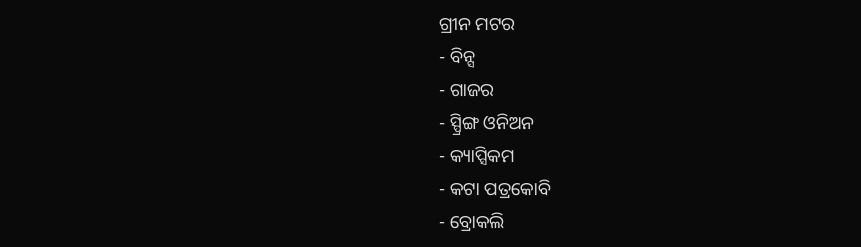ଗ୍ରୀନ ମଟର
- ବିନ୍ସ
- ଗାଜର
- ସ୍ପ୍ରିଙ୍ଗ ଓନିଅନ
- କ୍ୟାପ୍ସିକମ
- କଟା ପତ୍ରକୋବି
- ବ୍ରୋକଲି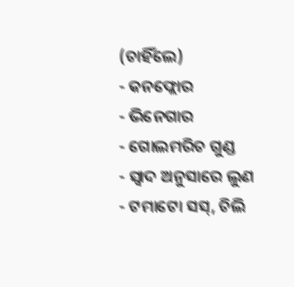(ଚାହିଁଲେ)
- କନଫ୍ଲୋର
- ଭିନେଗାର
- ଗୋଲମରିଚ ଗୁଣ୍ଡ
- ସ୍ବାଦ ଅନୁସାରେ ଲୁଣ
- ଟମାଟୋ ସସ୍, ଚିଲି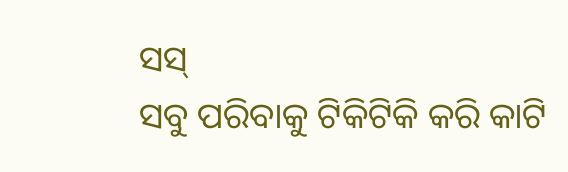ସସ୍
ସବୁ ପରିବାକୁ ଟିକିଟିକି କରି କାଟି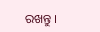ରଖନ୍ତୁ ।